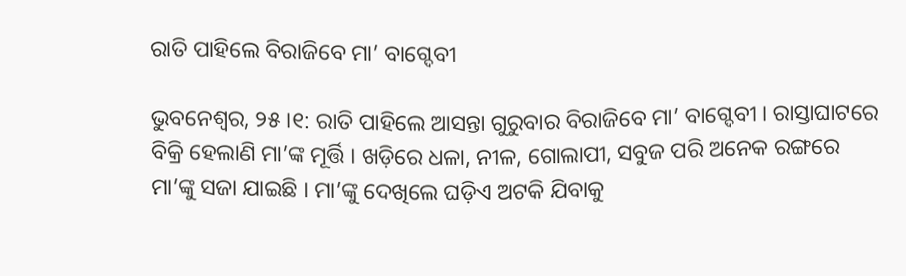ରାତି ପାହିଲେ ବିରାଜିବେ ମା’ ବାଗ୍ଦେବୀ

ଭୁବନେଶ୍ୱର, ୨୫।୧: ରାତି ପାହିଲେ ଆସନ୍ତା ଗୁରୁବାର ବିରାଜିବେ ମା’ ବାଗ୍ଦେବୀ । ରାସ୍ତାଘାଟରେ ବିକ୍ରି ହେଲାଣି ମା’ଙ୍କ ମୂର୍ତ୍ତି । ଖଡ଼ିରେ ଧଳା, ନୀଳ, ଗୋଲାପୀ, ସବୁଜ ପରି ଅନେକ ରଙ୍ଗରେ ମା’ଙ୍କୁ ସଜା ଯାଇଛି । ମା’ଙ୍କୁ ଦେଖିଲେ ଘଡ଼ିଏ ଅଟକି ଯିବାକୁ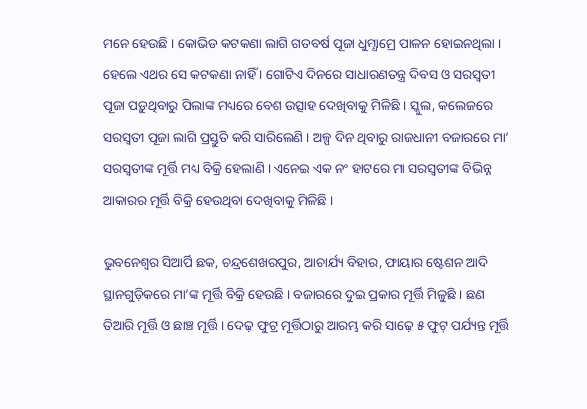ମନେ ହେଉଛି । କୋଭିଡ କଟକଣା ଲାଗି ଗତବର୍ଷ ପୂଜା ଧୁମ୍ଧାମ୍ରେ ପାଳନ ହୋଇନଥିଲା । ହେଲେ ଏଥର ସେ କଟକଣା ନାହିଁ । ଗୋଟିଏ ଦିନରେ ସାଧାରଣତନ୍ତ୍ର ଦିବସ ଓ ସରସ୍ୱତୀ ପୂଜା ପଡ଼ୁଥିବାରୁ ପିଲାଙ୍କ ମଧ୍ୟରେ ବେଶ ଉତ୍ସାହ ଦେଖିବାକୁ ମିଳିଛି । ସ୍କୁଲ, କଲେଜରେ ସରସ୍ୱତୀ ପୂଜା ଲାଗି ପ୍ରସ୍ତୁତି କରି ସାରିଲେଣି । ଅଳ୍ପ ଦିନ ଥିବାରୁ ରାଜଧାନୀ ବଜାରରେ ମା’ ସରସ୍ୱତୀଙ୍କ ମୂର୍ତ୍ତି ମଧ୍ୟ ବିକ୍ରି ହେଲାଣି । ଏନେଇ ଏକ ନଂ ହାଟରେ ମା ସରସ୍ୱତୀଙ୍କ ବିଭିନ୍ନ ଆକାରର ମୂର୍ତ୍ତି ବିକ୍ରି ହେଉଥିବା ଦେଖିବାକୁ ମିଳିଛି ।

ଭୁବନେଶ୍ୱର ସିଆର୍ପି ଛକ, ଚନ୍ଦ୍ରଶେଖରପୁର, ଆଚାର୍ଯ୍ୟ ବିହାର, ଫାୟାର ଷ୍ଟେଶନ ଆଦି ସ୍ଥାନଗୁଡ଼ିକରେ ମା’ଙ୍କ ମୂର୍ତ୍ତି ବିକ୍ରି ହେଉଛି । ବଜାରରେ ଦୁଇ ପ୍ରକାର ମୂର୍ତ୍ତି ମିଳୁଛି । ଛଣ ତିଆରି ମୂର୍ତ୍ତି ଓ ଛାଞ୍ଚ ମୂର୍ତ୍ତି । ଦେଢ଼ ଫୁଟ୍ର ମୂର୍ତ୍ତିଠାରୁ ଆରମ୍ଭ କରି ସାଢ଼େ ୫ ଫୁଟ୍ ପର୍ଯ୍ୟନ୍ତ ମୂର୍ତ୍ତି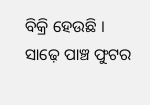ବିକ୍ରି ହେଉଛି । ସାଢ଼େ ପାଞ୍ଚ ଫୁଟର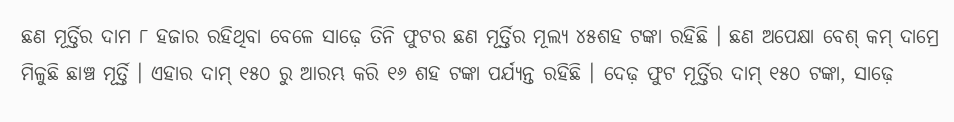ଛଣ ମୂର୍ତ୍ତିର ଦାମ ୮ ହଜାର ରହିଥିବା ବେଳେ ସାଢ଼େ ତିନି ଫୁଟର ଛଣ ମୂର୍ତ୍ତିର ମୂଲ୍ୟ ୪୫ଶହ ଟଙ୍କା ରହିଛି । ଛଣ ଅପେକ୍ଷା ବେଶ୍ କମ୍ ଦାମ୍ରେ ମିଳୁଛି ଛାଞ୍ଚ ମୂର୍ତ୍ତି । ଏହାର ଦାମ୍ ୧୫୦ ରୁ ଆରମ୍ଭ କରି ୧୬ ଶହ ଟଙ୍କା ପର୍ଯ୍ୟନ୍ତ ରହିଛି । ଦେଢ଼ ଫୁଟ ମୂର୍ତ୍ତିର ଦାମ୍ ୧୫୦ ଟଙ୍କା, ସାଢ଼େ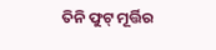ତିନି ଫୁଟ୍ ମୂର୍ତ୍ତିର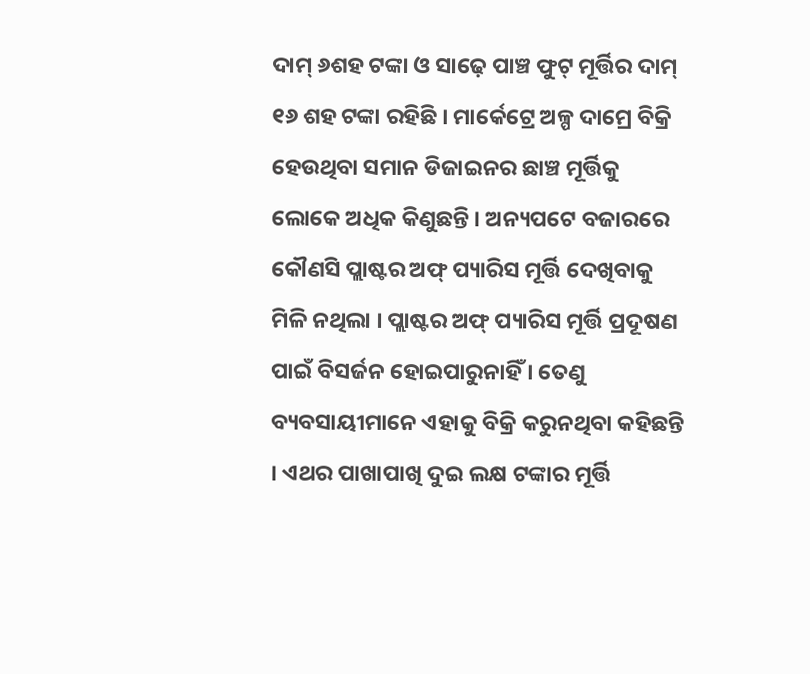ଦାମ୍ ୬ଶହ ଟଙ୍କା ଓ ସାଢ଼େ ପାଞ୍ଚ ଫୁଟ୍ ମୂର୍ତ୍ତିର ଦାମ୍ ୧୬ ଶହ ଟଙ୍କା ରହିଛି । ମାର୍କେଟ୍ରେ ଅଳ୍ପ ଦାମ୍ରେ ବିକ୍ରି ହେଉଥିବା ସମାନ ଡିଜାଇନର ଛାଞ୍ଚ ମୂର୍ତ୍ତିକୁ ଲୋକେ ଅଧିକ କିଣୁଛନ୍ତି । ଅନ୍ୟପଟେ ବଜାରରେ କୌଣସି ପ୍ଲାଷ୍ଟର ଅଫ୍ ପ୍ୟାରିସ ମୂର୍ତ୍ତି ଦେଖିବାକୁ ମିଳି ନଥିଲା । ପ୍ଲାଷ୍ଟର ଅଫ୍ ପ୍ୟାରିସ ମୂର୍ତ୍ତି ପ୍ରଦୂଷଣ ପାଇଁ ବିସର୍ଜନ ହୋଇପାରୁନାହିଁ । ତେଣୁ ବ୍ୟବସାୟୀମାନେ ଏହାକୁ ବିକ୍ରି କରୁନଥିବା କହିଛନ୍ତି । ଏଥର ପାଖାପାଖି ଦୁଇ ଲକ୍ଷ ଟଙ୍କାର ମୂର୍ତ୍ତି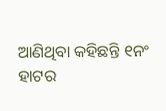ଆଣିଥିବା କହିଛନ୍ତି ୧ନଂ ହାଟର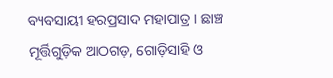ବ୍ୟବସାୟୀ ହରପ୍ରସାଦ ମହାପାତ୍ର । ଛାଞ୍ଚ ମୂର୍ତ୍ତିଗୁଡ଼ିକ ଆଠଗଡ଼, ଗୋଡ଼ିସାହି ଓ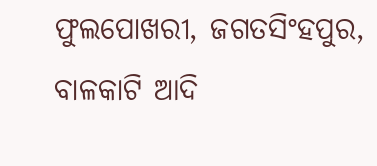ଫୁଲପୋଖରୀ, ଜଗତସିଂହପୁର, ବାଳକାଟି ଆଦି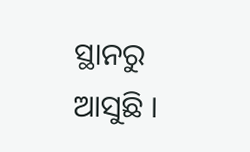ସ୍ଥାନରୁ ଆସୁଛି ।